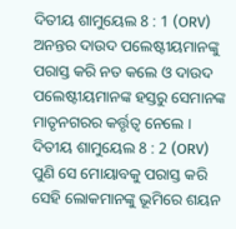ଦିତୀୟ ଶାମୁୟେଲ 8 : 1 (ORV)
ଅନନ୍ତର ଦାଉଦ ପଲେଷ୍ଟୀୟମାନଙ୍କୁ ପରାସ୍ତ କରି ନତ କଲେ ଓ ଦାଉଦ ପଲେଷ୍ଟୀୟମାନଙ୍କ ହସ୍ତରୁ ସେମାନଙ୍କ ମାତୃନଗରର କର୍ତ୍ତୃତ୍ଵ ନେଲେ ।
ଦିତୀୟ ଶାମୁୟେଲ 8 : 2 (ORV)
ପୁଣି ସେ ମୋୟାବକୁ ପରାସ୍ତ କରି ସେହି ଲୋକମାନଙ୍କୁ ଭୂମିରେ ଶୟନ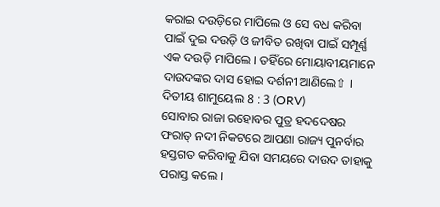କରାଇ ଦଉଡ଼ିରେ ମାପିଲେ ଓ ସେ ବଧ କରିବା ପାଇଁ ଦୁଇ ଦଉଡ଼ି ଓ ଜୀବିତ ରଖିବା ପାଇଁ ସମ୍ପୂର୍ଣ୍ଣ ଏକ ଦଉଡ଼ି ମାପିଲେ । ତହିଁରେ ମୋୟାବୀୟମାନେ ଦାଉଦଙ୍କର ଦାସ ହୋଇ ଦର୍ଶନୀ ଆଣିଲେ⇧ ।
ଦିତୀୟ ଶାମୁୟେଲ 8 : 3 (ORV)
ସୋବାର ରାଜା ରହୋବର ପୁତ୍ର ହଦଦେଷର ଫରାତ୍ ନଦୀ ନିକଟରେ ଆପଣା ରାଜ୍ୟ ପୁନର୍ବାର ହସ୍ତଗତ କରିବାକୁ ଯିବା ସମୟରେ ଦାଉଦ ତାହାକୁ ପରାସ୍ତ କଲେ ।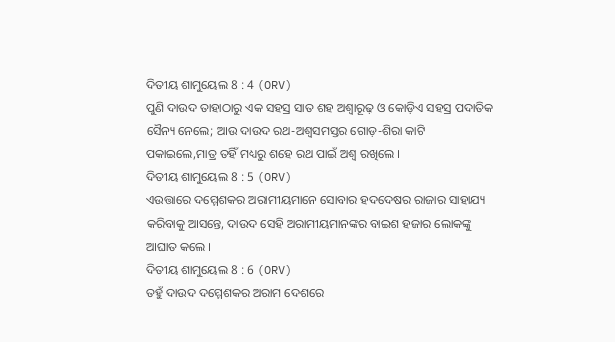ଦିତୀୟ ଶାମୁୟେଲ 8 : 4 (ORV)
ପୁଣି ଦାଉଦ ତାହାଠାରୁ ଏକ ସହସ୍ର ସାତ ଶହ ଅଶ୍ଵାରୂଢ଼ ଓ କୋଡ଼ିଏ ସହସ୍ର ପଦାତିକ ସୈନ୍ୟ ନେଲେ; ଆଉ ଦାଉଦ ରଥ-ଅଶ୍ଵସମସ୍ତର ଗୋଡ଼-ଶିରା କାଟି ପକାଇଲେ,ମାତ୍ର ତହିଁ ମଧ୍ୟରୁ ଶହେ ରଥ ପାଇଁ ଅଶ୍ଵ ରଖିଲେ ।
ଦିତୀୟ ଶାମୁୟେଲ 8 : 5 (ORV)
ଏଉତ୍ତାରେ ଦମ୍ମେଶକର ଅରାମୀୟମାନେ ସୋବାର ହଦଦେଷର ରାଜାର ସାହାଯ୍ୟ କରିବାକୁ ଆସନ୍ତେ, ଦାଉଦ ସେହି ଅରାମୀୟମାନଙ୍କର ବାଇଶ ହଜାର ଲୋକଙ୍କୁ ଆଘାତ କଲେ ।
ଦିତୀୟ ଶାମୁୟେଲ 8 : 6 (ORV)
ତହୁଁ ଦାଉଦ ଦମ୍ମେଶକର ଅରାମ ଦେଶରେ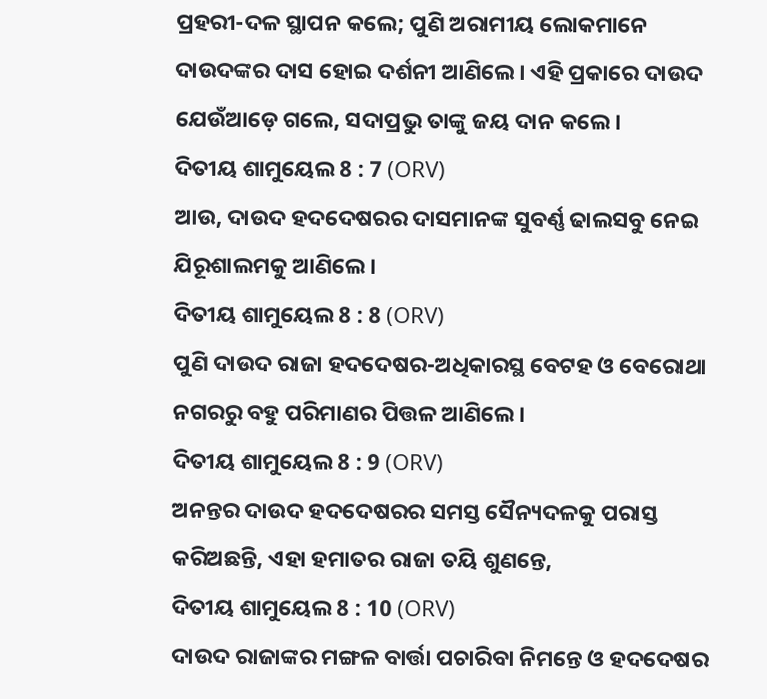ପ୍ରହରୀ-ଦଳ ସ୍ଥାପନ କଲେ; ପୁଣି ଅରାମୀୟ ଲୋକମାନେ ଦାଉଦଙ୍କର ଦାସ ହୋଇ ଦର୍ଶନୀ ଆଣିଲେ । ଏହି ପ୍ରକାରେ ଦାଉଦ ଯେଉଁଆଡ଼େ ଗଲେ, ସଦାପ୍ରଭୁ ତାଙ୍କୁ ଜୟ ଦାନ କଲେ ।
ଦିତୀୟ ଶାମୁୟେଲ 8 : 7 (ORV)
ଆଉ, ଦାଉଦ ହଦଦେଷରର ଦାସମାନଙ୍କ ସୁବର୍ଣ୍ଣ ଢାଲସବୁ ନେଇ ଯିରୂଶାଲମକୁ ଆଣିଲେ ।
ଦିତୀୟ ଶାମୁୟେଲ 8 : 8 (ORV)
ପୁଣି ଦାଉଦ ରାଜା ହଦଦେଷର-ଅଧିକାରସ୍ଥ ବେଟହ ଓ ବେରୋଥା ନଗରରୁ ବହୁ ପରିମାଣର ପିତ୍ତଳ ଆଣିଲେ ।
ଦିତୀୟ ଶାମୁୟେଲ 8 : 9 (ORV)
ଅନନ୍ତର ଦାଉଦ ହଦଦେଷରର ସମସ୍ତ ସୈନ୍ୟଦଳକୁ ପରାସ୍ତ କରିଅଛନ୍ତି, ଏହା ହମାତର ରାଜା ତୟି ଶୁଣନ୍ତେ,
ଦିତୀୟ ଶାମୁୟେଲ 8 : 10 (ORV)
ଦାଉଦ ରାଜାଙ୍କର ମଙ୍ଗଳ ବାର୍ତ୍ତା ପଚାରିବା ନିମନ୍ତେ ଓ ହଦଦେଷର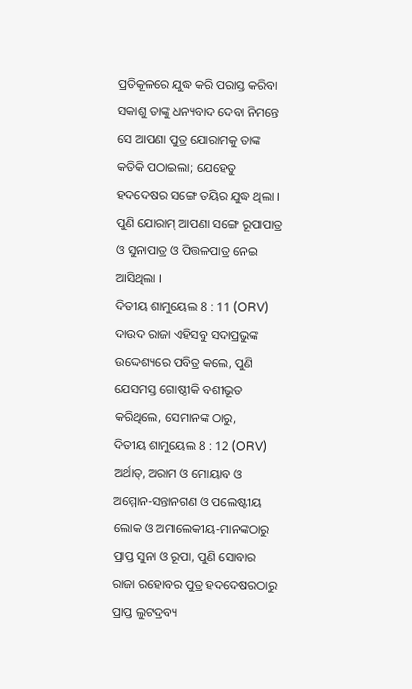ପ୍ରତିକୂଳରେ ଯୁଦ୍ଧ କରି ପରାସ୍ତ କରିବା ସକାଶୁ ତାଙ୍କୁ ଧନ୍ୟବାଦ ଦେବା ନିମନ୍ତେ ସେ ଆପଣା ପୁତ୍ର ଯୋରାମକୁ ତାଙ୍କ କତିକି ପଠାଇଲା; ଯେହେତୁ ହଦଦେଷର ସଙ୍ଗେ ତୟିର ଯୁଦ୍ଧ ଥିଲା । ପୁଣି ଯୋରାମ୍ ଆପଣା ସଙ୍ଗେ ରୂପାପାତ୍ର ଓ ସୁନାପାତ୍ର ଓ ପିତ୍ତଳପାତ୍ର ନେଇ ଆସିଥିଲା ।
ଦିତୀୟ ଶାମୁୟେଲ 8 : 11 (ORV)
ଦାଉଦ ରାଜା ଏହିସବୁ ସଦାପ୍ରଭୁଙ୍କ ଉଦ୍ଦେଶ୍ୟରେ ପବିତ୍ର କଲେ, ପୁଣି ଯେସମସ୍ତ ଗୋଷ୍ଠୀକି ବଶୀଭୂତ କରିଥିଲେ, ସେମାନଙ୍କ ଠାରୁ,
ଦିତୀୟ ଶାମୁୟେଲ 8 : 12 (ORV)
ଅର୍ଥାତ୍, ଅରାମ ଓ ମୋୟାବ ଓ ଅମ୍ମୋନ-ସନ୍ତାନଗଣ ଓ ପଲେଷ୍ଟୀୟ ଲୋକ ଓ ଅମାଲେକୀୟ-ମାନଙ୍କଠାରୁ ପ୍ରାପ୍ତ ସୁନା ଓ ରୂପା, ପୁଣି ସୋବାର ରାଜା ରହୋବର ପୁତ୍ର ହଦଦେଷରଠାରୁ ପ୍ରାପ୍ତ ଲୁଟଦ୍ରବ୍ୟ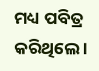ମଧ୍ୟ ପବିତ୍ର କରିଥିଲେ ।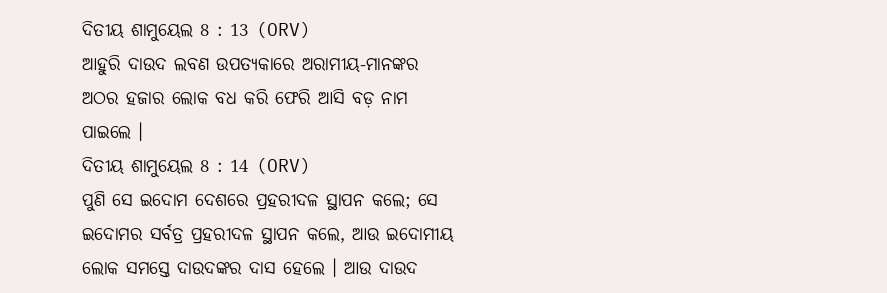ଦିତୀୟ ଶାମୁୟେଲ 8 : 13 (ORV)
ଆହୁରି ଦାଉଦ ଲବଣ ଉପତ୍ୟକାରେ ଅରାମୀୟ-ମାନଙ୍କର ଅଠର ହଜାର ଲୋକ ବଧ କରି ଫେରି ଆସି ବଡ଼ ନାମ ପାଇଲେ ।
ଦିତୀୟ ଶାମୁୟେଲ 8 : 14 (ORV)
ପୁଣି ସେ ଇଦୋମ ଦେଶରେ ପ୍ରହରୀଦଳ ସ୍ଥାପନ କଲେ; ସେ ଇଦୋମର ସର୍ବତ୍ର ପ୍ରହରୀଦଳ ସ୍ଥାପନ କଲେ, ଆଉ ଇଦୋମୀୟ ଲୋକ ସମସ୍ତେ ଦାଉଦଙ୍କର ଦାସ ହେଲେ । ଆଉ ଦାଉଦ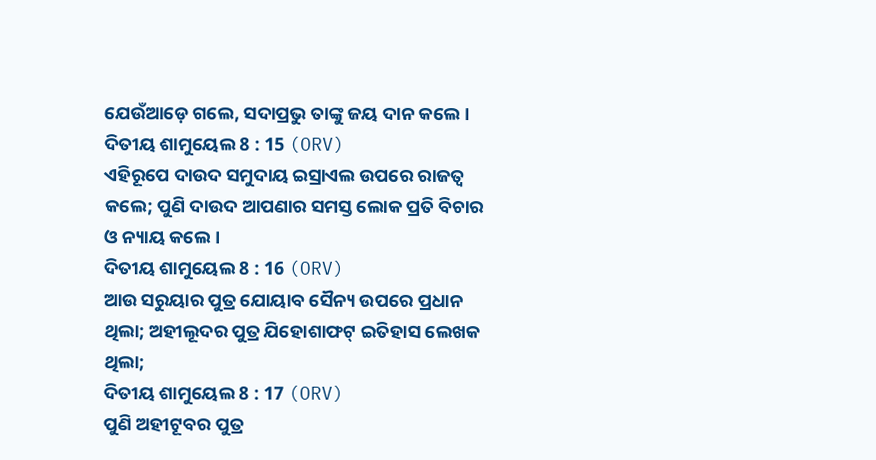ଯେଉଁଆଡ଼େ ଗଲେ, ସଦାପ୍ରଭୁ ତାଙ୍କୁ ଜୟ ଦାନ କଲେ ।
ଦିତୀୟ ଶାମୁୟେଲ 8 : 15 (ORV)
ଏହିରୂପେ ଦାଉଦ ସମୁଦାୟ ଇସ୍ରାଏଲ ଉପରେ ରାଜତ୍ଵ କଲେ; ପୁଣି ଦାଉଦ ଆପଣାର ସମସ୍ତ ଲୋକ ପ୍ରତି ବିଚାର ଓ ନ୍ୟାୟ କଲେ ।
ଦିତୀୟ ଶାମୁୟେଲ 8 : 16 (ORV)
ଆଉ ସରୁୟାର ପୁତ୍ର ଯୋୟାବ ସୈନ୍ୟ ଉପରେ ପ୍ରଧାନ ଥିଲା; ଅହୀଲୂଦର ପୁତ୍ର ଯିହୋଶାଫଟ୍ ଇତିହାସ ଲେଖକ ଥିଲା;
ଦିତୀୟ ଶାମୁୟେଲ 8 : 17 (ORV)
ପୁଣି ଅହୀଟୂବର ପୁତ୍ର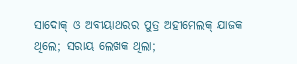ସାଦୋକ୍ ଓ ଅବୀୟାଥରର ପୁତ୍ର ଅହୀମେଲକ୍ ଯାଜକ ଥିଲେ; ସରାୟ ଲେଖକ ଥିଲା;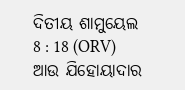ଦିତୀୟ ଶାମୁୟେଲ 8 : 18 (ORV)
ଆଉ ଯିହୋୟାଦାର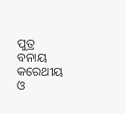ପୁତ୍ର ବନାୟ କରେଥୀୟ ଓ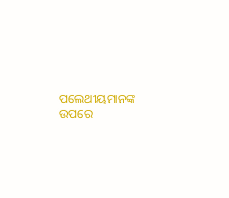ପଲେଥୀୟମାନଙ୍କ ଉପରେ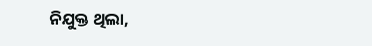ନିଯୁକ୍ତ ଥିଲା,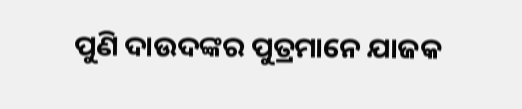ପୁଣି ଦାଉଦଙ୍କର ପୁତ୍ରମାନେ ଯାଜକ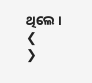ଥିଲେ ।
❮
❯